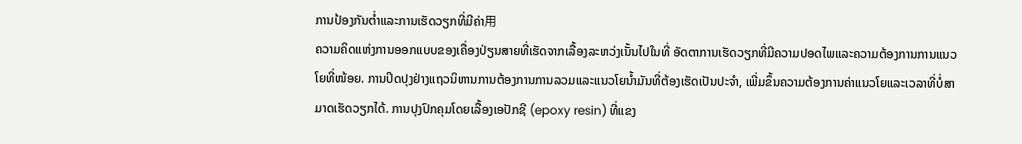ການປ້ອງກັນຕ່ຳແລະການເຮັດວຽກທີ່ມີຄ່າ用
ຄວາມຄິດແຫ່ງການອອກແບບຂອງເຄື່ອງປ່ຽນສາຍທີ່ເຮັດຈາກເລື້ອງລະຫວ່ງເນັ້ນໄປໃນທີ່ ອັດຕາການເຮັດວຽກທີ່ມີຄວາມປອດໄພແລະຄວາມຕ້ອງການການແນວໂຍທີ່ໜ້ອຍ. ການປິດປຸງຢ່າງແຖວນິຫານການຕ້ອງການການລວມແລະແນວໂຍນ້ຳມັນທີ່ຕ້ອງເຮັດເປັນປະຈຳ, ເພີ່ມຂຶ້ນຄວາມຕ້ອງການຄ່າແນວໂຍແລະເວລາທີ່ບໍ່ສາມາດເຮັດວຽກໄດ້. ການປຸງປົກຄຸມໂດຍເລື້ອງເອປັກຊີ (epoxy resin) ທີ່ແຂງ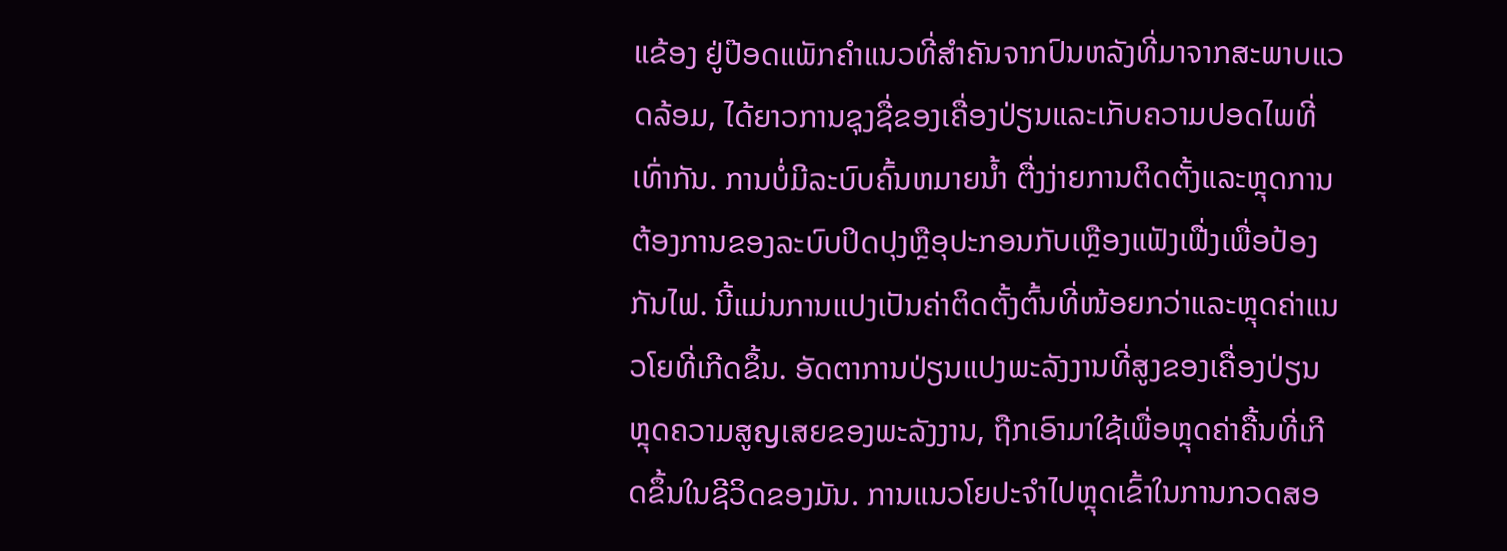ແຂ້ອງ ຢູ່ປ໊ອດແພັກຄຳແນວທີ່ສຳຄັນຈາກປົນຫລັງທີ່ມາຈາກສະພາບແວດລ້ອມ, ໄດ້ຍາວການຊຸງຊື່ຂອງເຄື່ອງປ່ຽນແລະເກັບຄວາມປອດໄພທີ່ເທົ່າກັນ. ການບໍ່ມີລະບົບຄົ້ນຫມາຍນ້ຳ ຕື່ງງ່າຍການຕິດຕັ້ງແລະຫຼຸດການຕ້ອງການຂອງລະບົບປິດປຸງຫຼືອຸປະກອນກັບເຫຼືອງແຟັງເຟື່ງເພື່ອປ້ອງກັນໄຟ. ນີ້ແມ່ນການແປງເປັນຄ່າຕິດຕັ້ງຕົ້ນທີ່ໜ້ອຍກວ່າແລະຫຼຸດຄ່າແນວໂຍທີ່ເກີດຂຶ້ນ. ອັດຕາການປ່ຽນແປງພະລັງງານທີ່ສູງຂອງເຄື່ອງປ່ຽນ ຫຼຸດຄວາມສູญເສຍຂອງພະລັງງານ, ຖືກເອົາມາໃຊ້ເພື່ອຫຼຸດຄ່າຄື້ນທີ່ເກີດຂຶ້ນໃນຊີວິດຂອງມັນ. ການແນວໂຍປະຈຳໄປຫຼຸດເຂົ້າໃນການກວດສອ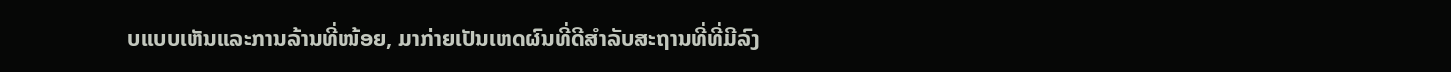ບແບບເຫັນແລະການລ້ານທີ່ໜ້ອຍ, ມາກ່າຍເປັນເຫດຜົນທີ່ດີສຳລັບສະຖານທີ່ທີ່ມີລົງ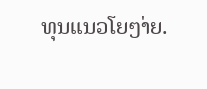ທຸນແນວໂຍໆ່າຍ.